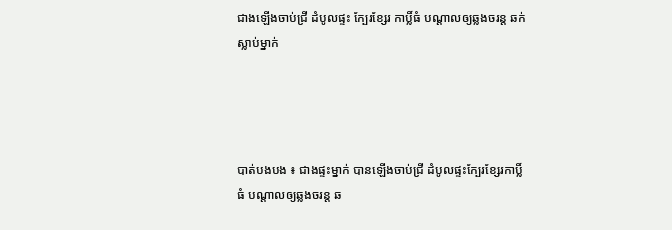ជាងឡើងចាប់ជ្រី ដំបូលផ្ទះ ក្បែរខ្សែរ កាប្លិ៍ធំ បណ្តាលឲ្យឆ្លងចរន្ត ឆក់ស្លាប់ម្នាក់




បាត់បងបង ៖ ជាងផ្ទះម្នាក់ បានឡើងចាប់ជ្រី ដំបូលផ្ទះក្បែរខ្សែរកាប្លិ៍ធំ បណ្តាលឲ្យឆ្លងចរន្ត ឆ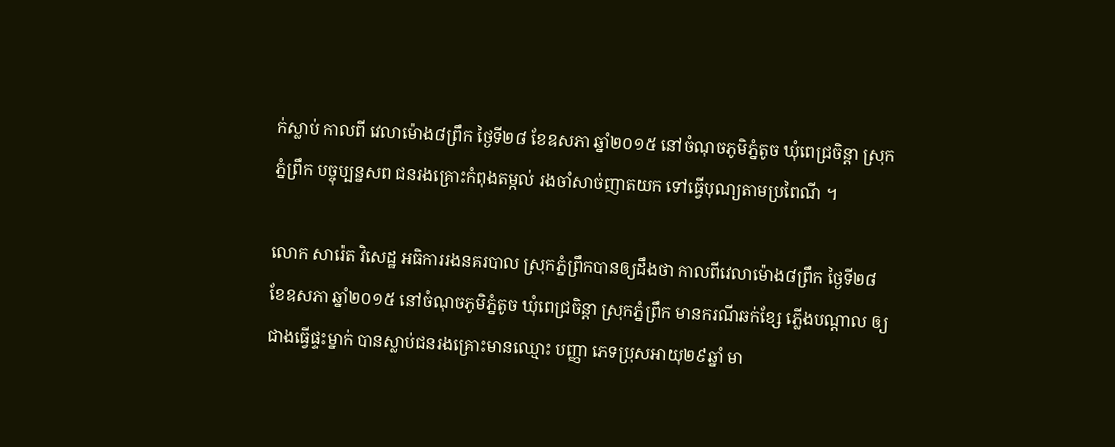ក់ស្លាប់ កាលពី វេលាម៉ោង៨ព្រឹក ថ្ងៃទី២៨ ខែឧសភា ឆ្នាំ២០១៥ នៅចំណុចភូមិភ្នំតូច ឃុំពេជ្រចិន្តា ស្រុកភ្នំព្រឹក បច្ចុប្បន្នសព ជនរងគ្រោះកំពុងតម្កល់ រងចាំសាច់ញាតយក ទៅធ្វើបុណ្យតាមប្រពៃណី ។

លោក សារ៉េត វិសេដ្ឋ អធិការរងនគរបាល ស្រុកភ្នំព្រឹកបានឲ្យដឹងថា កាលពីវេលាម៉ោង៨ព្រឹក ថ្ងៃទី២៨ ខែឧសភា ឆ្នាំ២០១៥ នៅចំណុចភូមិភ្នំតូច ឃុំពេជ្រចិន្តា ស្រុកភ្នំព្រឹក មានករណីឆក់ខ្សែ ភ្លើងបណ្តាល ឲ្យជាងធ្វើផ្ទះម្នាក់ បានស្លាប់ជនរងគ្រោះមានឈ្មោះ បញ្ញា ភេទប្រុសអាយុ២៩ឆ្នាំ មា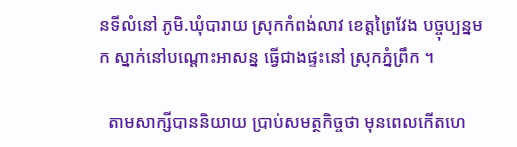នទីលំនៅ ភូមិ.ឃុំបារាយ ស្រុកកំពង់លាវ ខេត្តព្រៃវែង បច្ចុប្បន្នមក ស្នាក់នៅបណ្តោះអាសន្ន ធ្វើជាងផ្ទះនៅ ស្រុកភ្នំព្រឹក ។

  តាមសាក្សីបាននិយាយ ប្រាប់សមត្ថកិច្ចថា មុនពេលកើតហេ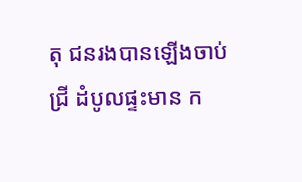តុ ជនរងបានឡើងចាប់ជ្រី ដំបូលផ្ទះមាន ក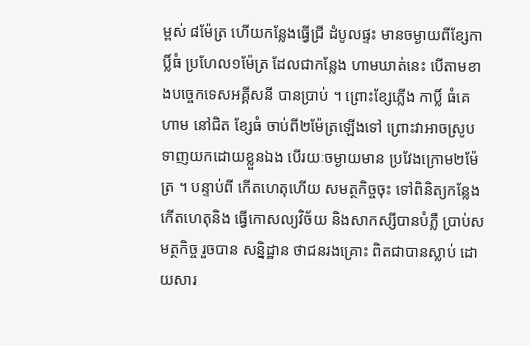ម្ពស់ ៨ម៉ែត្រ ហើយកន្លែងធ្វើជ្រី ដំបូលផ្ទះ មានចម្ងាយពីខ្សែកាប្លិ៍ធំ ប្រហែល១ម៉ែត្រ ដែលជាកន្លែង ហាមឃាត់នេះ បើតាមខាងបច្ចេកទេសអគ្គីសនី បានប្រាប់ ។ ព្រោះខ្សែភ្លើង កាប្លិ៍ ធំគេហាម នៅជិត ខ្សែធំ ចាប់ពី២ម៉ែត្រឡើងទៅ ព្រោះវាអាចស្រូបទាញយកដោយខ្លួនឯង បើរយៈចម្ងាយមាន ប្រវែងក្រោម២ម៉ែត្រ ។ បន្ទាប់ពី កើតហេតុហើយ សមត្ថកិច្ចចុះ ទៅពិនិត្យកន្លែងកើតហេតុនិង ធ្វើកោសល្យវិច័យ និងសាកស្សីបានបំភ្លឺ ប្រាប់សមត្ថកិច្ច រួចបាន សន្និដ្ឋាន ថាជនរងគ្រោះ ពិតជាបានស្លាប់ ដោយសារ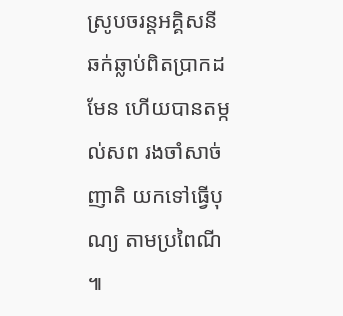ស្រូបចរន្តអគ្គិសនី ឆក់ឆ្លាប់ពិតប្រាកដមែន ហើយបានតម្កល់សព រងចាំសាច់ញាតិ យកទៅធ្វើបុណ្យ តាមប្រពៃណី ៕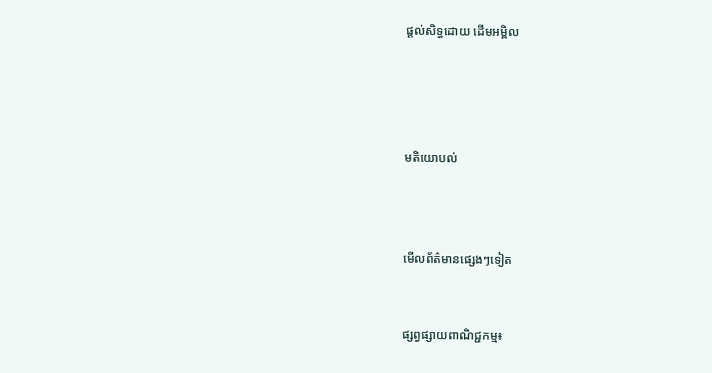ផ្តល់សិទ្ធដោយ ដើមអម្ពិល




មតិយោបល់



មើលព័ត៌មានផ្សេងៗទៀត


ផ្សព្វផ្សាយពាណិជ្ជកម្ម៖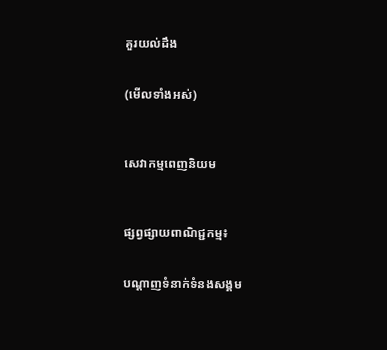គួរយល់ដឹង


(មើលទាំងអស់)



សេវាកម្មពេញនិយម



ផ្សព្វផ្សាយពាណិជ្ជកម្ម៖


បណ្តាញទំនាក់ទំនងសង្គម